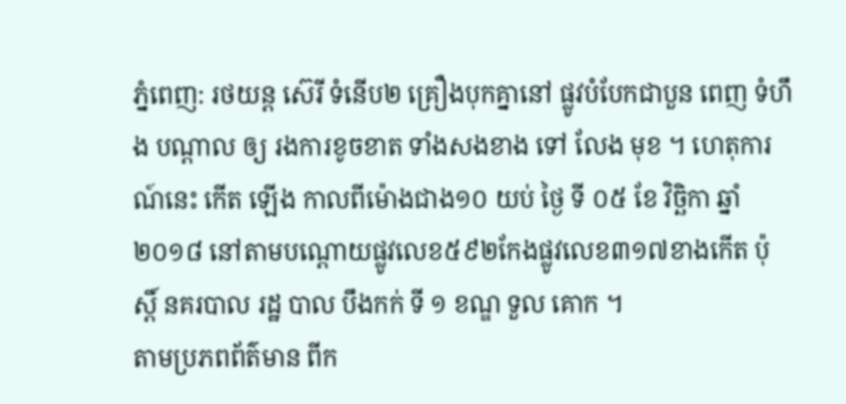ភ្នំពេញ: រថយន្ត ស៊េរី ទំនើប២ គ្រឿងបុកគ្នានៅ ផ្លូវបំបែកជាបួន ពេញ ទំហឹង បណ្ដាល ឲ្យ រងការខូចខាត ទាំងសងខាង ទៅ លែង មុខ ។ ហេតុការណ៍នេះ កើត ឡើង កាលពីម៉ោងជាង១០ យប់ ថ្ងៃ ទី ០៥ ខែ វិច្ឆិកា ឆ្នាំ ២០១៨ នៅតាមបណ្តោយផ្លូវលេខ៥៩២កែងផ្លូវលេខ៣១៧ខាងកើត ប៉ុស្តិ៍ នគរបាល រដ្ឋ បាល បឹងកក់ ទី ១ ខណ្ឌ ទួល គោក ។
តាមប្រភពព័ត៌មាន ពីក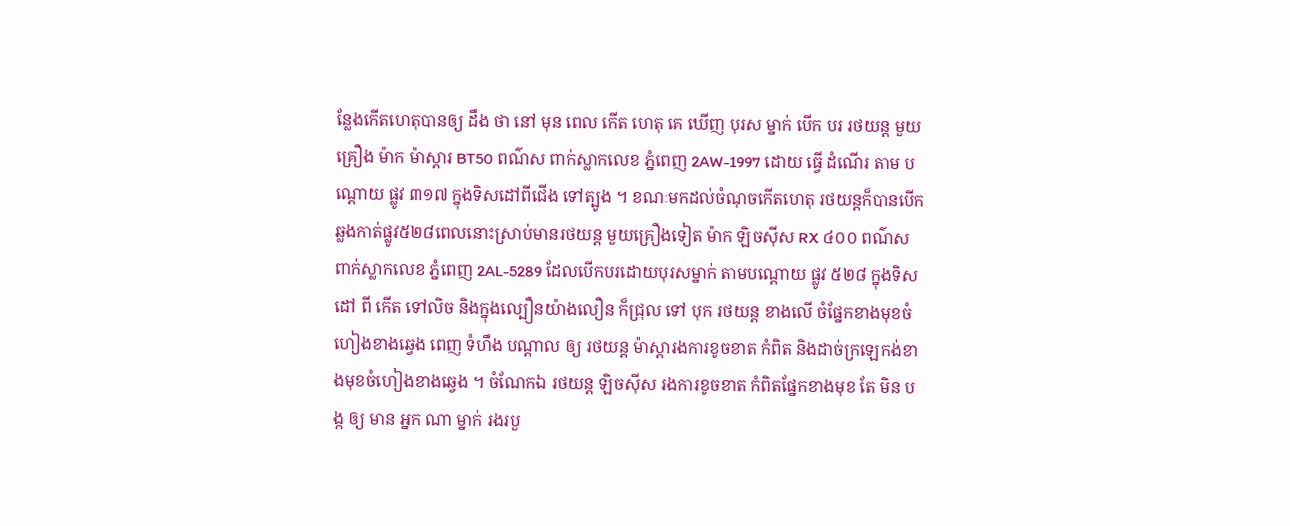ន្លែងកើតហេតុបានឲ្យ ដឹង ថា នៅ មុន ពេល កើត ហេតុ គេ ឃើញ បុរស ម្នាក់ បើក បរ រថយន្ត មួយ គ្រឿង ម៉ាក ម៉ាស្តារ BT50 ពណ៌ស ពាក់ស្លាកលេខ ភ្នំពេញ 2AW-1997 ដោយ ធ្វើ ដំណើរ តាម បណ្ដោយ ផ្លូវ ៣១៧ ក្នុងទិសដៅពីជើង ទៅត្បូង ។ ខណៈមកដល់ចំណុចកើតហេតុ រថយន្តក៏បានបើកឆ្លងកាត់ផ្លូវ៥២៨ពេលនោះស្រាប់មានរថយន្ត មួយគ្រឿងទៀត ម៉ាក ឡិចស៊ីស RX ៤០០ ពណ៌ស ពាក់ស្លាកលេខ ភ្នំពេញ 2AL-5289 ដែលបើកបរដោយបុរសម្នាក់ តាមបណ្តោយ ផ្លូវ ៥២៨ ក្នុងទិស ដៅ ពី កើត ទៅលិច និងក្នុងល្បឿនយ៉ាងលឿន ក៏ជ្រុល ទៅ បុក រថយន្ត ខាងលើ ចំផ្នែកខាងមុខចំហៀងខាងឆ្វេង ពេញ ទំហឹង បណ្ដាល ឲ្យ រថយន្ត ម៉ាស្តារងការខូចខាត កំពិត និងដាច់ក្រឡេកង់ខាងមុខចំហៀងខាងឆ្វេង ។ ចំណែកឯ រថយន្ត ឡិចស៊ីស រងការខូចខាត កំពិតផ្នែកខាងមុខ តែ មិន បង្ក ឲ្យ មាន អ្នក ណា ម្នាក់ រងរបួ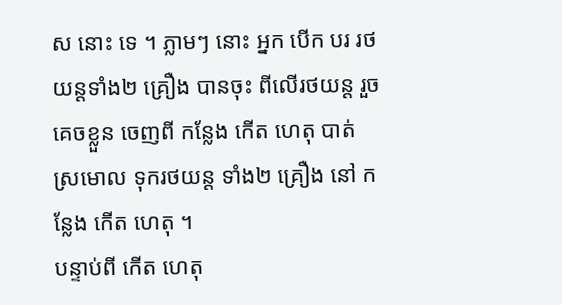ស នោះ ទេ ។ ភ្លាមៗ នោះ អ្នក បើក បរ រថយន្តទាំង២ គ្រឿង បានចុះ ពីលើរថយន្ត រួច គេចខ្លួន ចេញពី កន្លែង កើត ហេតុ បាត់ ស្រមោល ទុករថយន្ត ទាំង២ គ្រឿង នៅ កន្លែង កើត ហេតុ ។
បន្ទាប់ពី កើត ហេតុ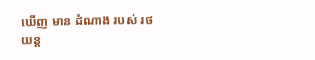ឃើញ មាន ដំណាង របស់ រថយន្ត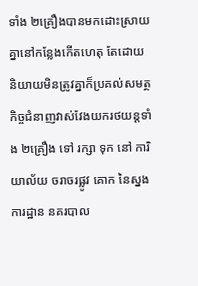ទាំង ២គ្រឿងបានមកដោះស្រាយគ្នានៅកន្លែងកើតហេតុ តែដោយនិយាយមិនត្រូវគ្នាក៏ប្រគល់សមត្ថកិច្ចជំនាញវាស់វែងយករថយន្តទាំង ២គ្រឿង ទៅ រក្សា ទុក នៅ ការិយាល័យ ចរាចរផ្លូវ គោក នៃស្នង ការដ្ឋាន នគរបាល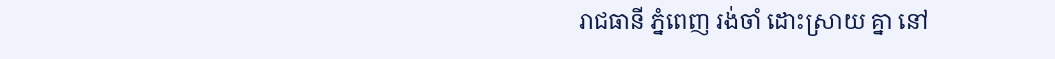រាជធានី ភ្នំពេញ រង់ចាំ ដោះស្រាយ គ្នា នៅ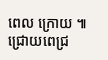ពេល ក្រោយ ៕ ជ្រោយពេជ្រ